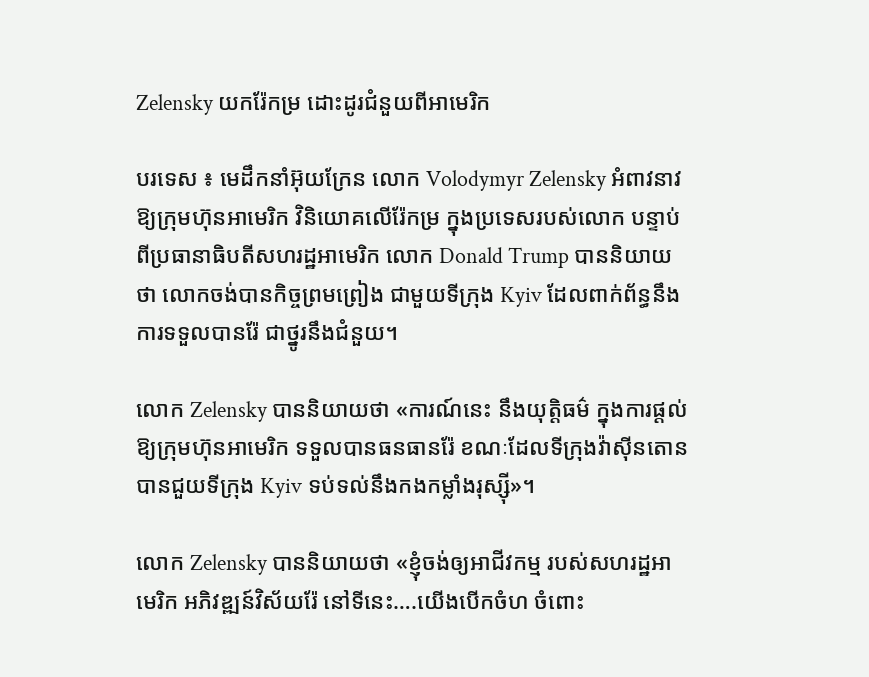Zelensky យករ៉ែកម្រ ដោះដូរជំនួយពីអាមេរិក

បរទេស ៖ មេដឹកនាំអ៊ុយក្រែន លោក Volodymyr Zelensky អំពាវនាវឱ្យក្រុមហ៊ុនអាមេរិក វិនិយោគលើរ៉ែកម្រ ក្នុងប្រទេសរបស់លោក បន្ទាប់ពីប្រធានាធិបតីសហរដ្ឋអាមេរិក លោក Donald Trump បាននិយាយថា លោកចង់បានកិច្ចព្រមព្រៀង ជាមួយទីក្រុង Kyiv ដែលពាក់ព័ន្ធនឹងការទទួលបានរ៉ែ ជាថ្នូរនឹងជំនួយ។

លោក Zelensky បាននិយាយថា «ការណ៍នេះ នឹងយុត្តិធម៌ ក្នុងការផ្តល់ឱ្យក្រុមហ៊ុនអាមេរិក ទទួលបានធនធានរ៉ែ ខណៈដែលទីក្រុងវ៉ាស៊ីនតោន បានជួយទីក្រុង Kyiv ទប់ទល់នឹងកងកម្លាំងរុស្ស៊ី»។

លោក Zelensky បាននិយាយថា «ខ្ញុំចង់ឲ្យអាជីវកម្ម របស់សហរដ្ឋអាមេរិក អភិវឌ្ឍន៍វិស័យរ៉ែ នៅទីនេះ….យើងបើកចំហ ចំពោះ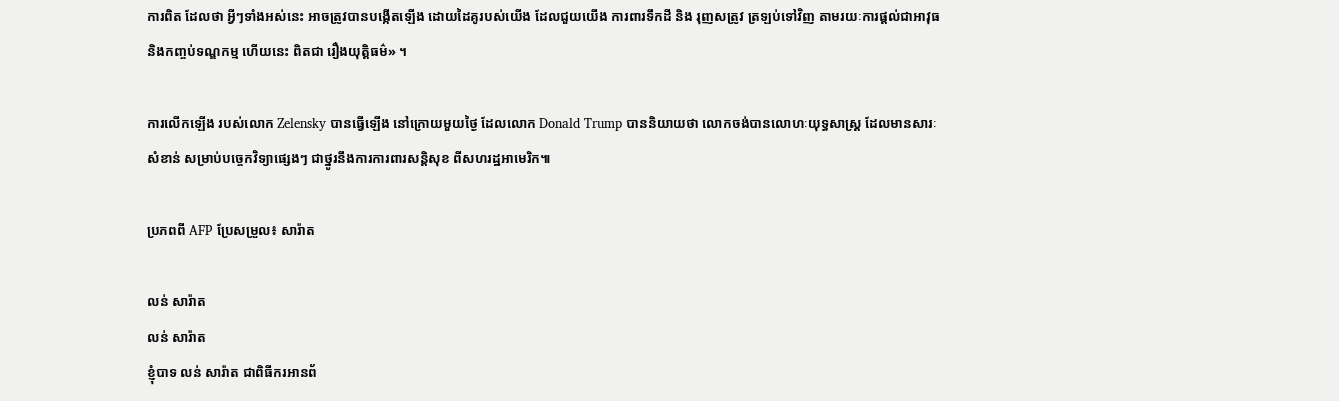ការពិត ដែលថា អ្វីៗទាំងអស់នេះ អាចត្រូវបានបង្កើតឡើង ដោយដៃគូរបស់យើង ដែលជួយយើង ការពារទឹកដី និង រុញសត្រូវ ត្រឡប់ទៅវិញ តាមរយៈការផ្តល់ជាអាវុធ និងកញ្ចប់ទណ្ឌកម្ម ហើយនេះ ពិតជា រឿងយុត្តិធម៌» ។

ការលើកឡើង របស់លោក Zelensky បានធ្វើឡើង នៅក្រោយមួយថ្ងៃ ដែលលោក Donald Trump បាននិយាយថា លោកចង់បានលោហៈយុទ្ធសាស្ត្រ ដែលមានសារៈសំខាន់ សម្រាប់បច្ចេកវិទ្យាផ្សេងៗ ជាថ្នូរនឹងការការពារសន្តិសុខ ពីសហរដ្ឋអាមេរិក៕

ប្រភពពី AFP ប្រែសម្រួល៖ សារ៉ាត

លន់ សារ៉ាត
លន់ សារ៉ាត
ខ្ញុំបាទ លន់ សារ៉ាត ជាពិធីករអានព័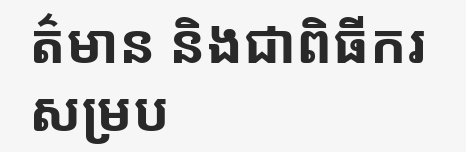ត៌មាន និងជាពិធីករសម្រប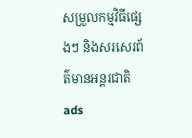សម្រួលកម្មវិធីផ្សេងៗ និងសរសេរព័ត៌មានអន្តរជាតិ
ads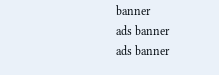banner
ads banner
ads banner